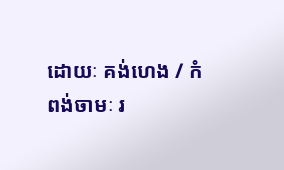ដោយៈ គង់ហេង / កំពង់ចាមៈ រ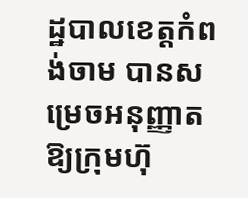ដ្ឋបាលខេត្តកំពង់ចាម បានសម្រេចអនុញ្ញាត ឱ្យក្រុមហ៊ុ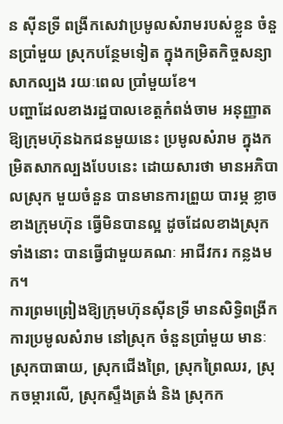ន ស៊ីនទ្រី ពង្រីកសេវាប្រមូលសំរាមរបស់ខ្លួន ចំនួនប្រាំមួយ ស្រុកបន្ថែមទៀត ក្នុងកម្រិតកិច្ចសន្យាសាកល្បង រយៈពេល ប្រាំមួយខែ។
បញ្ហាដែលខាងរដ្ឋបាលខេត្តកំពង់ចាម អនុញ្ញាតឱ្យក្រុមហ៊ុនឯកជនមួយនេះ ប្រមូលសំរាម ក្នុងកម្រិតសាកល្បងបែបនេះ ដោយសារថា មានអភិបាលស្រុក មួយចំនួន បានមានការព្រួយ បារម្ភ ខ្លាចខាងក្រុមហ៊ុន ធ្វើមិនបានល្អ ដូចដែលខាងស្រុកទាំងនោះ បានធ្វើជាមួយគណៈ អាជីវករ កន្លងមក។
ការព្រមព្រៀងឱ្យក្រុមហ៊ុនស៊ីនទ្រី មានសិទ្ធិពង្រីកការប្រមូលសំរាម នៅស្រុក ចំនួនប្រាំមួយ មានៈ ស្រុកបាធាយ, ស្រុកជើងព្រៃ, ស្រុកព្រៃឈរ, ស្រុកចម្ការលើ, ស្រុកស្ទឹងត្រង់ និង ស្រុកក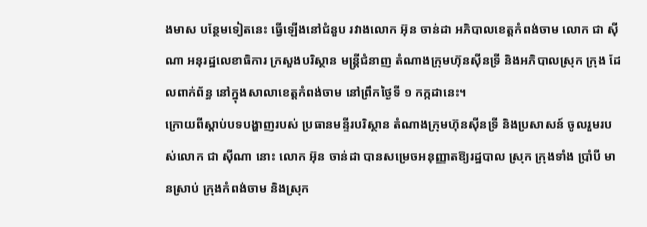ងមាស បន្ថែមទៀតនេះ ធ្វើឡើងនៅជំនួប រវាងលោក អ៊ុន ចាន់ដា អភិបាលខេត្តកំពង់ចាម លោក ជា ស៊ីណា អនុរដ្ឋលេខាធិការ ក្រសួងបរិស្ថាន មន្ត្រីជំនាញ តំណាងក្រុមហ៊ុនស៊ីនទ្រី និងអភិបាលស្រុក ក្រុង ដែលពាក់ព័ន្ធ នៅក្នុងសាលាខេត្តកំពង់ចាម នៅព្រឹកថ្ងៃទី ១ កក្កដានេះ។
ក្រោយពីស្តាប់បទបង្ហាញរបស់ ប្រធានមន្ទីរបរិស្ថាន តំណាងក្រុមហ៊ុនស៊ីនទ្រី និងប្រសាសន៍ ចូលរួមរបស់លោក ជា ស៊ីណា នោះ លោក អ៊ុន ចាន់ដា បានសម្រេចអនុញ្ញាតឱ្យរដ្ឋបាល ស្រុក ក្រុងទាំង ប្រាំបី មានស្រាប់ ក្រុងកំពង់ចាម និងស្រុក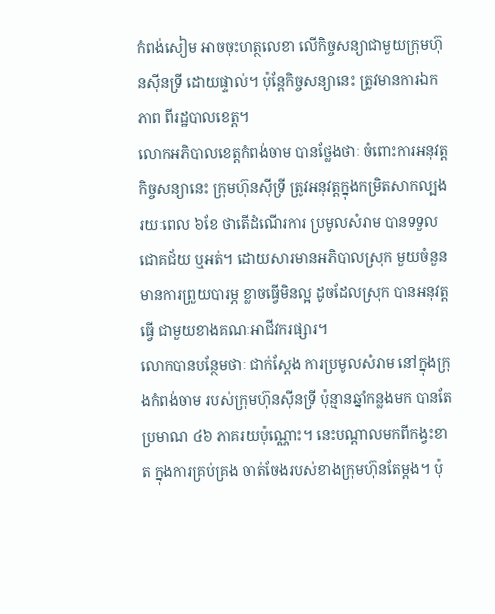កំពង់សៀម អាចចុះហត្ថលេខា លើកិច្ចសន្យាជាមួយក្រុមហ៊ុនស៊ីនទ្រី ដោយផ្ទាល់។ ប៉ុន្តែកិច្ចសន្យានេះ ត្រូវមានការឯកភាព ពីរដ្ឋបាលខេត្ត។
លោកអភិបាលខេត្តកំពង់ចាម បានថ្លែងថាៈ ចំពោះការអនុវត្តកិច្ចសន្យានេះ ក្រុមហ៊ុនស៊ីទ្រី ត្រូវអនុវត្តក្នុងកម្រិតសាកល្បង រយៈពេល ៦ខែ ថាតើដំណើរការ ប្រមូលសំរាម បានទទួល ជោគជ័យ ឬអត់។ ដោយសារមានអភិបាលស្រុក មួយចំនួន មានការព្រួយបារម្ភ ខ្លាចធ្វើមិនល្អ ដូចដែលស្រុក បានអនុវត្តធ្វើ ជាមួយខាងគណៈអាជីវករផ្សារ។
លោកបានបន្ថែមថាៈ ជាក់ស្តែង ការប្រមូលសំរាម នៅក្នុងក្រុងកំពង់ចាម របស់ក្រុមហ៊ុនស៊ីនទ្រី ប៉ុន្មានឆ្នាំកន្លងមក បានតែប្រមាណ ៤៦ ភាគរយប៉ុណ្ណោះ។ នេះបណ្តាលមកពីកង្វះខាត ក្នុងការគ្រប់គ្រង ចាត់ចែងរបស់ខាងក្រុមហ៊ុនតែម្តង។ ប៉ុ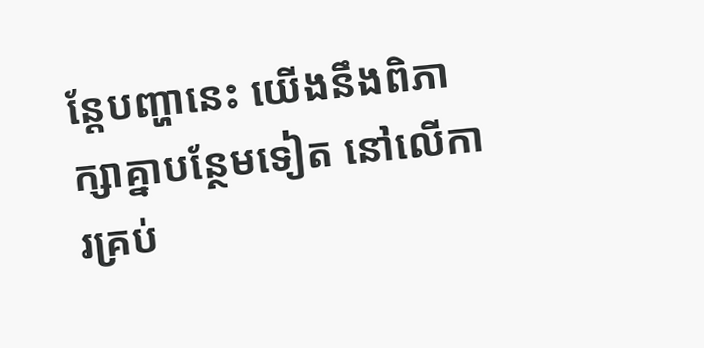ន្តែបញ្ហានេះ យើងនឹងពិភាក្សាគ្នាបន្ថែមទៀត នៅលើការគ្រប់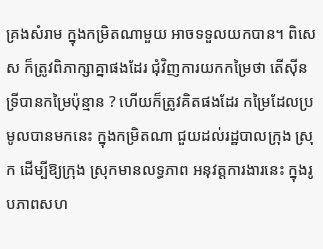គ្រងសំរាម ក្នុងកម្រិតណាមួយ អាចទទួលយកបាន។ ពិសេស ក៏ត្រូវពិភាក្សាគ្នាផងដែរ ជុំវិញការយកកម្រៃថា តើស៊ីនទ្រីបានកម្រៃប៉ុន្មាន ? ហើយក៏ត្រូវគិតផងដែរ កម្រៃដែលប្រមូលបានមកនេះ ក្នុងកម្រិតណា ជួយដល់រដ្ឋបាលក្រុង ស្រុក ដើម្បីឱ្យក្រុង ស្រុកមានលទ្ធភាព អនុវត្តការងារនេះ ក្នុងរូបភាពសហ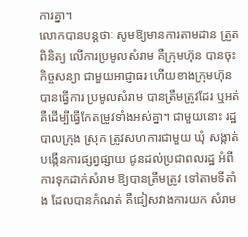ការគ្នា។
លោកបានបន្តថាៈ សូមឱ្យមានការតាមដាន ត្រួតពិនិត្យ លើការប្រមូលសំរាម គឺក្រុមហ៊ុន បានចុះកិច្ចសន្យា ជាមួយអាជ្ញាធរ ហើយខាងក្រុមហ៊ុន បានធ្វើការ ប្រមូលសំរាម បានត្រឹមត្រូវដែរ ឬអត់ គឺដើម្បីធ្វើកែតម្រូវទាំងអស់គ្នា។ ជាមួយនោះ រដ្ឋបាលក្រុង ស្រុក ត្រូវសហការជាមួយ ឃុំ សង្កាត់ បង្កើនការផ្សព្វផ្សាយ ជូនដល់ប្រជាពលរដ្ឋ អំពីការទុកដាក់សំរាម ឱ្យបានត្រឹមត្រូវ ទៅតាមទីតាំង ដែលបានកំណត់ គឺជៀសវាងការយក សំរាម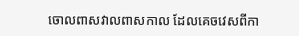ចោលពាសវាលពាសកាល ដែលគេចវេសពីកា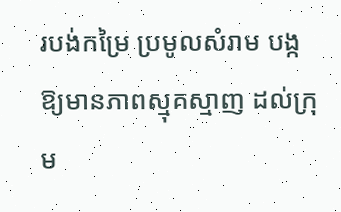របង់កម្រៃ ប្រមូលសំរាម បង្កឱ្យមានភាពស្មុគស្មាញ ដល់ក្រុម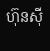ហ៊ុនស៊ី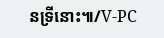នទ្រីនោះ៕/V-PC